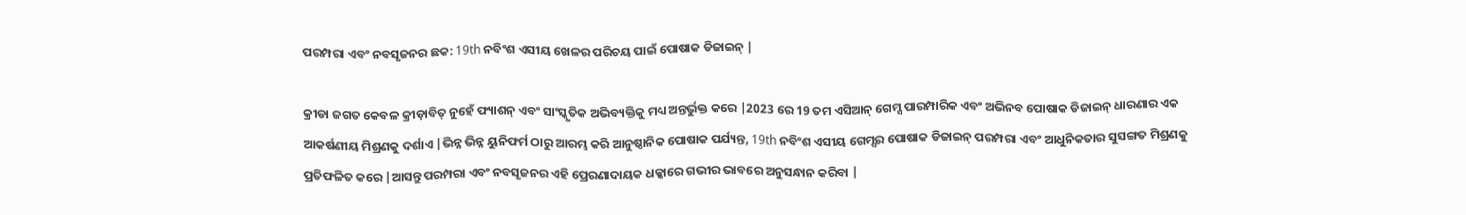ପରମ୍ପରା ଏବଂ ନବସୃଜନର ଛକ: 19th ନବିଂଶ ଏସୀୟ ଖେଳର ପରିଚୟ ପାଇଁ ପୋଷାକ ଡିଜାଇନ୍ |

କ୍ରୀଡା ଜଗତ କେବଳ କ୍ରୀଡ଼ାବିତ୍ ନୁହେଁ ଫ୍ୟାଶନ୍ ଏବଂ ସାଂସ୍କୃତିକ ଅଭିବ୍ୟକ୍ତିକୁ ମଧ୍ୟ ଅନ୍ତର୍ଭୁକ୍ତ କରେ |2023 ରେ 19 ତମ ଏସିଆନ୍ ଗେମ୍ସ ପାରମ୍ପାରିକ ଏବଂ ଅଭିନବ ପୋଷାକ ଡିଜାଇନ୍ ଧାରଣାର ଏକ ଆକର୍ଷଣୀୟ ମିଶ୍ରଣକୁ ଦର୍ଶାଏ |ଭିନ୍ନ ଭିନ୍ନ ୟୁନିଫର୍ମ ଠାରୁ ଆରମ୍ଭ କରି ଆନୁଷ୍ଠାନିକ ପୋଷାକ ପର୍ଯ୍ୟନ୍ତ, 19th ନବିଂଶ ଏସୀୟ ଗେମ୍ସର ପୋଷାକ ଡିଜାଇନ୍ ପରମ୍ପରା ଏବଂ ଆଧୁନିକତାର ସୁସଙ୍ଗତ ମିଶ୍ରଣକୁ ପ୍ରତିଫଳିତ କରେ |ଆସନ୍ତୁ ପରମ୍ପରା ଏବଂ ନବସୃଜନର ଏହି ପ୍ରେରଣାଦାୟକ ଧକ୍କାରେ ଗଭୀର ଭାବରେ ଅନୁସନ୍ଧାନ କରିବା |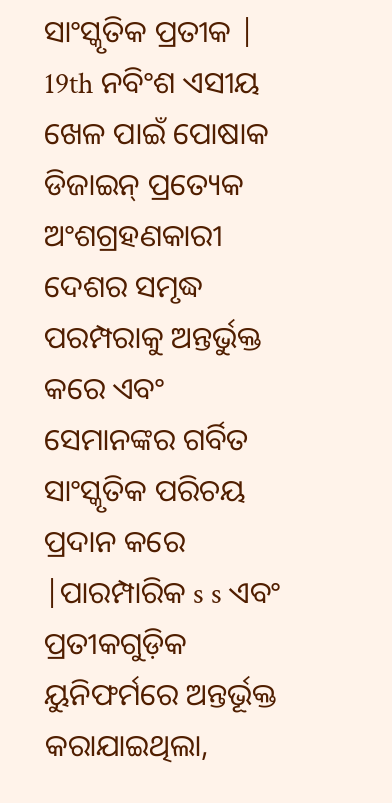ସାଂସ୍କୃତିକ ପ୍ରତୀକ |
19th ନବିଂଶ ଏସୀୟ ଖେଳ ପାଇଁ ପୋଷାକ ଡିଜାଇନ୍ ପ୍ରତ୍ୟେକ ଅଂଶଗ୍ରହଣକାରୀ ଦେଶର ସମୃଦ୍ଧ ପରମ୍ପରାକୁ ଅନ୍ତର୍ଭୁକ୍ତ କରେ ଏବଂ ସେମାନଙ୍କର ଗର୍ବିତ ସାଂସ୍କୃତିକ ପରିଚୟ ପ୍ରଦାନ କରେ |ପାରମ୍ପାରିକ s s ଏବଂ ପ୍ରତୀକଗୁଡ଼ିକ ୟୁନିଫର୍ମରେ ଅନ୍ତର୍ଭୂକ୍ତ କରାଯାଇଥିଲା,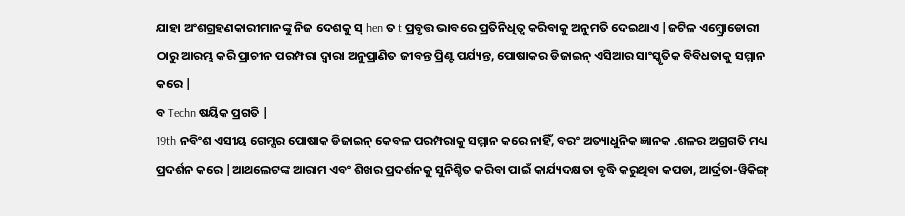ଯାହା ଅଂଶଗ୍ରହଣକାରୀମାନଙ୍କୁ ନିଜ ଦେଶକୁ ସ୍ hen ତ t ପ୍ରବୃତ୍ତ ଭାବରେ ପ୍ରତିନିଧିତ୍ୱ କରିବାକୁ ଅନୁମତି ଦେଇଥାଏ |ଜଟିଳ ଏମ୍ବ୍ରୋଡୋରୀ ଠାରୁ ଆରମ୍ଭ କରି ପ୍ରାଚୀନ ପରମ୍ପରା ଦ୍ୱାରା ଅନୁପ୍ରାଣିତ ଜୀବନ୍ତ ପ୍ରିଣ୍ଟ ପର୍ଯ୍ୟନ୍ତ, ପୋଷାକର ଡିଜାଇନ୍ ଏସିଆର ସାଂସ୍କୃତିକ ବିବିଧତାକୁ ସମ୍ମାନ କରେ |
ବ Techn ଷୟିକ ପ୍ରଗତି |
19th ନବିଂଶ ଏସୀୟ ଗେମ୍ସର ପୋଷାକ ଡିଜାଇନ୍ କେବଳ ପରମ୍ପରାକୁ ସମ୍ମାନ କରେ ନାହିଁ, ବରଂ ଅତ୍ୟାଧୁନିକ ଜ୍ଞାନକ .ଶଳର ଅଗ୍ରଗତି ମଧ୍ୟ ପ୍ରଦର୍ଶନ କରେ |ଆଥଲେଟଙ୍କ ଆରାମ ଏବଂ ଶିଖର ପ୍ରଦର୍ଶନକୁ ସୁନିଶ୍ଚିତ କରିବା ପାଇଁ କାର୍ଯ୍ୟଦକ୍ଷତା ବୃଦ୍ଧି କରୁଥିବା କପଡା, ଆର୍ଦ୍ରତା-ୱିକିଙ୍ଗ୍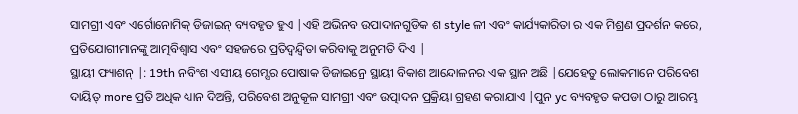ସାମଗ୍ରୀ ଏବଂ ଏର୍ଗୋନୋମିକ୍ ଡିଜାଇନ୍ ବ୍ୟବହୃତ ହୁଏ |ଏହି ଅଭିନବ ଉପାଦାନଗୁଡିକ ଶ style ଳୀ ଏବଂ କାର୍ଯ୍ୟକାରିତା ର ଏକ ମିଶ୍ରଣ ପ୍ରଦର୍ଶନ କରେ, ପ୍ରତିଯୋଗୀମାନଙ୍କୁ ଆତ୍ମବିଶ୍ୱାସ ଏବଂ ସହଜରେ ପ୍ରତିଦ୍ୱନ୍ଦ୍ୱିତା କରିବାକୁ ଅନୁମତି ଦିଏ |
ସ୍ଥାୟୀ ଫ୍ୟାଶନ୍ |: 19th ନବିଂଶ ଏସୀୟ ଗେମ୍ସର ପୋଷାକ ଡିଜାଇନ୍ରେ ସ୍ଥାୟୀ ବିକାଶ ଆନ୍ଦୋଳନର ଏକ ସ୍ଥାନ ଅଛି |ଯେହେତୁ ଲୋକମାନେ ପରିବେଶ ଦାୟିତ୍ more ପ୍ରତି ଅଧିକ ଧ୍ୟାନ ଦିଅନ୍ତି, ପରିବେଶ ଅନୁକୂଳ ସାମଗ୍ରୀ ଏବଂ ଉତ୍ପାଦନ ପ୍ରକ୍ରିୟା ଗ୍ରହଣ କରାଯାଏ |ପୁନ yc ବ୍ୟବହୃତ କପଡା ଠାରୁ ଆରମ୍ଭ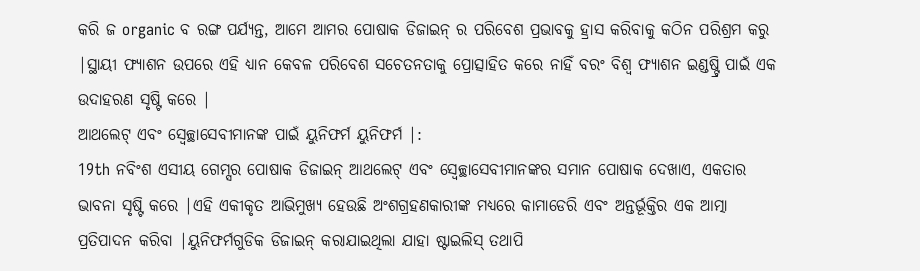କରି ଜ organic ବ ରଙ୍ଗ ପର୍ଯ୍ୟନ୍ତ, ଆମେ ଆମର ପୋଷାକ ଡିଜାଇନ୍ ର ପରିବେଶ ପ୍ରଭାବକୁ ହ୍ରାସ କରିବାକୁ କଠିନ ପରିଶ୍ରମ କରୁ |ସ୍ଥାୟୀ ଫ୍ୟାଶନ ଉପରେ ଏହି ଧ୍ୟାନ କେବଳ ପରିବେଶ ସଚେତନତାକୁ ପ୍ରୋତ୍ସାହିତ କରେ ନାହିଁ ବରଂ ବିଶ୍ୱ ଫ୍ୟାଶନ ଇଣ୍ଡଷ୍ଟ୍ରି ପାଇଁ ଏକ ଉଦାହରଣ ସୃଷ୍ଟି କରେ |
ଆଥଲେଟ୍ ଏବଂ ସ୍ୱେଚ୍ଛାସେବୀମାନଙ୍କ ପାଇଁ ୟୁନିଫର୍ମ ୟୁନିଫର୍ମ |:
19th ନବିଂଶ ଏସୀୟ ଗେମ୍ସର ପୋଷାକ ଡିଜାଇନ୍ ଆଥଲେଟ୍ ଏବଂ ସ୍ବେଚ୍ଛାସେବୀମାନଙ୍କର ସମାନ ପୋଷାକ ଦେଖାଏ, ଏକତାର ଭାବନା ସୃଷ୍ଟି କରେ |ଏହି ଏକୀକୃତ ଆଭିମୁଖ୍ୟ ହେଉଛି ଅଂଶଗ୍ରହଣକାରୀଙ୍କ ମଧ୍ୟରେ କାମାଡେରି ଏବଂ ଅନ୍ତର୍ଭୂକ୍ତିର ଏକ ଆତ୍ମା ପ୍ରତିପାଦନ କରିବା |ୟୁନିଫର୍ମଗୁଡିକ ଡିଜାଇନ୍ କରାଯାଇଥିଲା ଯାହା ଷ୍ଟାଇଲିସ୍ ତଥାପି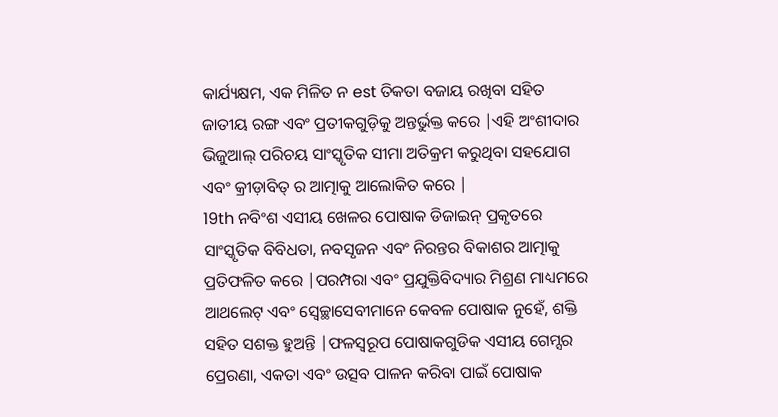କାର୍ଯ୍ୟକ୍ଷମ, ଏକ ମିଳିତ ନ est ତିକତା ବଜାୟ ରଖିବା ସହିତ ଜାତୀୟ ରଙ୍ଗ ଏବଂ ପ୍ରତୀକଗୁଡ଼ିକୁ ଅନ୍ତର୍ଭୁକ୍ତ କରେ |ଏହି ଅଂଶୀଦାର ଭିଜୁଆଲ୍ ପରିଚୟ ସାଂସ୍କୃତିକ ସୀମା ଅତିକ୍ରମ କରୁଥିବା ସହଯୋଗ ଏବଂ କ୍ରୀଡ଼ାବିତ୍ ର ଆତ୍ମାକୁ ଆଲୋକିତ କରେ |
19th ନବିଂଶ ଏସୀୟ ଖେଳର ପୋଷାକ ଡିଜାଇନ୍ ପ୍ରକୃତରେ ସାଂସ୍କୃତିକ ବିବିଧତା, ନବସୃଜନ ଏବଂ ନିରନ୍ତର ବିକାଶର ଆତ୍ମାକୁ ପ୍ରତିଫଳିତ କରେ |ପରମ୍ପରା ଏବଂ ପ୍ରଯୁକ୍ତିବିଦ୍ୟାର ମିଶ୍ରଣ ମାଧ୍ୟମରେ ଆଥଲେଟ୍ ଏବଂ ସ୍ବେଚ୍ଛାସେବୀମାନେ କେବଳ ପୋଷାକ ନୁହେଁ, ଶକ୍ତି ସହିତ ସଶକ୍ତ ହୁଅନ୍ତି |ଫଳସ୍ୱରୂପ ପୋଷାକଗୁଡିକ ଏସୀୟ ଗେମ୍ସର ପ୍ରେରଣା, ଏକତା ଏବଂ ଉତ୍ସବ ପାଳନ କରିବା ପାଇଁ ପୋଷାକ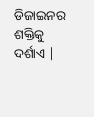ଡିଜାଇନର ଶକ୍ତିକୁ ଦର୍ଶାଏ |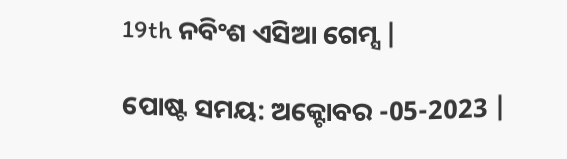19th ନବିଂଶ ଏସିଆ ଗେମ୍ସ |

ପୋଷ୍ଟ ସମୟ: ଅକ୍ଟୋବର -05-2023 |